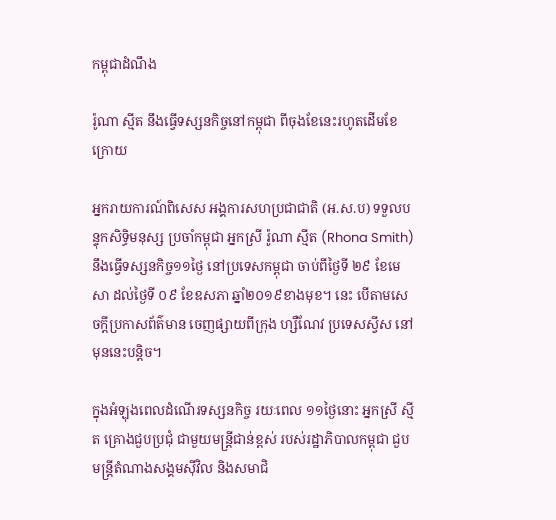កម្ពុជាដំណឹង

រ៉ូណា ស្មីត នឹងធ្វើទស្សនកិច្ចនៅកម្ពុជា ពីចុងខែនេះរហូតដើមខែក្រោយ

អ្នករាយការណ៍ពិសេស អង្គការសហប្រជាជាតិ (អ.ស.ប) ទទួលបន្ទុកសិទ្ធិមនុស្ស ប្រចាំកម្ពុជា អ្នកស្រី រ៉ូណា ស្មីត (Rhona Smith) នឹងធ្វើទស្សនកិច្ច១១ថ្ងៃ នៅប្រទេសកម្ពុជា ចាប់ពីថ្ងៃទី ២៩ ខែមេសា ដល់ថ្ងៃទី ០៩ ខែឧសភា ឆ្នាំ២០១៩ខាងមុខ។ នេះ បើតាមសេចក្ដីប្រកាសព័ត៌មាន ចេញផ្សាយពីក្រុង ហ្សឺណែវ ប្រទេសស្វីស នៅមុននេះបន្តិច។

ក្នុងអំឡុងពេលដំណើរទស្សនកិច្ច រយៈពេល ១១ថ្ងៃនោះ អ្នកស្រី ស្មីត គ្រោងជួបប្រជុំ ជាមួយមន្រ្តីជាន់ខ្ពស់ របស់រដ្ឋាភិបាលកម្ពុជា ជួបមន្ត្រីតំណាងសង្គមស៊ីវិល និងសមាជិ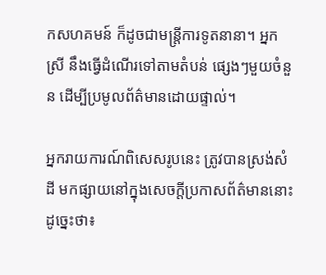កសហគមន៍ ក៏ដូចជាមន្ត្រីការទូតនានា។ អ្នកស្រី នឹងធ្វើដំណើរទៅតាមតំបន់ ផ្សេងៗមួយចំនួន ដើម្បីប្រមូលព័ត៌មានដោយផ្ទាល់។

អ្នករាយការណ៍ពិសេសរូបនេះ ត្រូវបានស្រង់សំដី មកផ្សាយនៅក្នុងសេចក្ដីប្រកាសព័ត៌មាននោះ ដូច្នេះថា៖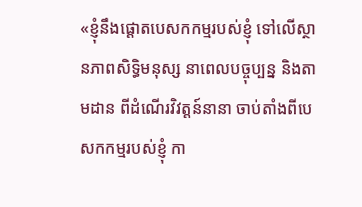«ខ្ញុំនឹងផ្តោតបេសកកម្មរបស់ខ្ញុំ ទៅលើស្ថានភាពសិទ្ធិមនុស្ស នាពេលបច្ចុប្បន្ន និងតាមដាន ពីដំណើរវិវត្តន៍នានា ចាប់តាំងពីបេសកកម្មរបស់ខ្ញុំ កា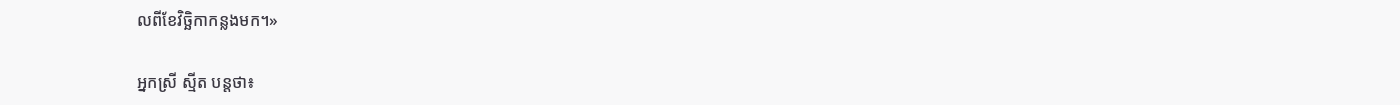លពីខែវិច្ឆិកាកន្លងមក។»

អ្នកស្រី ស្មីត បន្តថា៖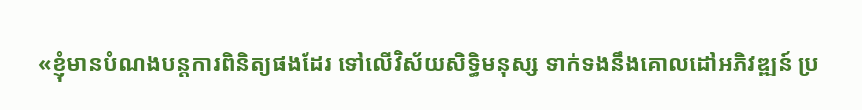«ខ្ញុំមានបំណងបន្តការពិនិត្យផងដែរ ទៅលើវិស័យសិទិ្ធមនុស្ស ទាក់ទងនឹងគោលដៅអភិវឌ្ឍន៍ ប្រ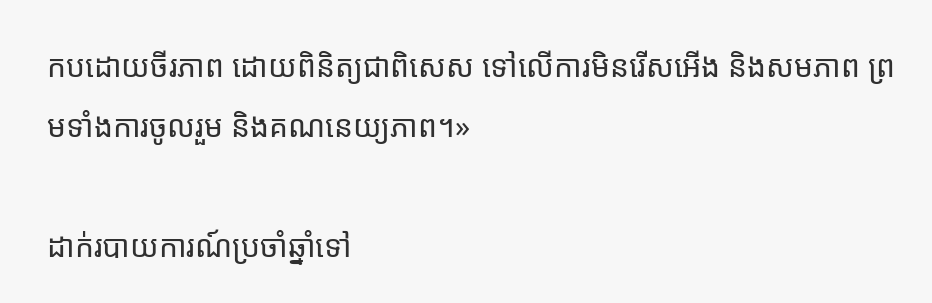កបដោយចីរភាព ដោយពិនិត្យជាពិសេស ទៅលើការមិនរើសអើង និងសមភាព ព្រមទាំងការចូលរួម និងគណនេយ្យភាព។»

ដាក់របាយការណ៍ប្រចាំឆ្នាំទៅ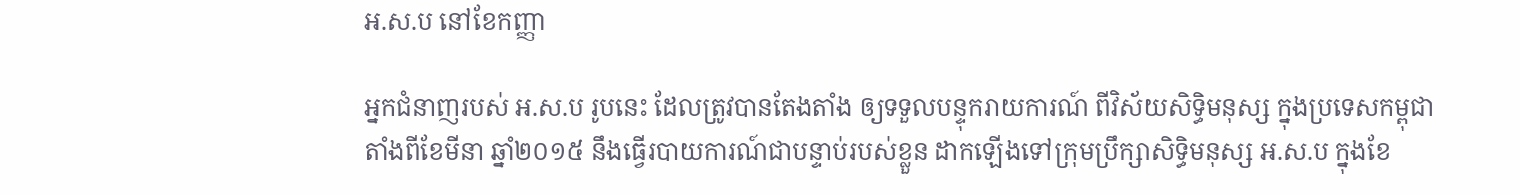អ.ស.ប នៅខែកញ្ញា

អ្នកជំនាញរបស់ អ.ស.ប រូបនេះ ដែលត្រូវបានតែងតាំង ឲ្យទទួលបន្ទុករាយការណ៍ ពីវិស័យសិទ្ធិមនុស្ស ក្នុងប្រទេសកម្ពុជា តាំងពីខែមីនា ឆ្នាំ២០១៥ នឹងធ្វើរបាយការណ៍ជាបន្ទាប់របស់ខ្លួន ដាកឡើងទៅក្រុមប្រឹក្សាសិទ្ធិមនុស្ស អ.ស.ប ក្នុងខែ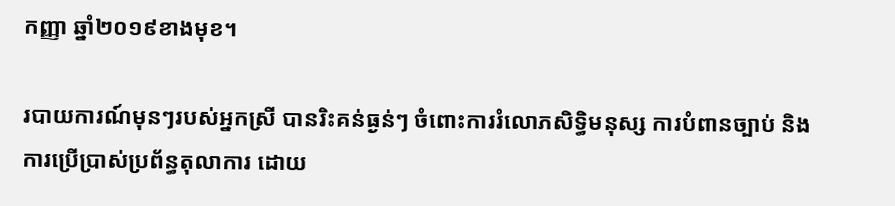កញ្ញា ឆ្នាំ២០១៩ខាងមុខ។

របាយការណ៍មុនៗរបស់អ្នកស្រី បានរិះគន់ធ្ងន់ៗ ចំពោះការរំលោភសិទ្ធិមនុស្ស ការបំពានច្បាប់ និងការប្រើប្រាស់ប្រព័ន្ធតុលាការ ដោយ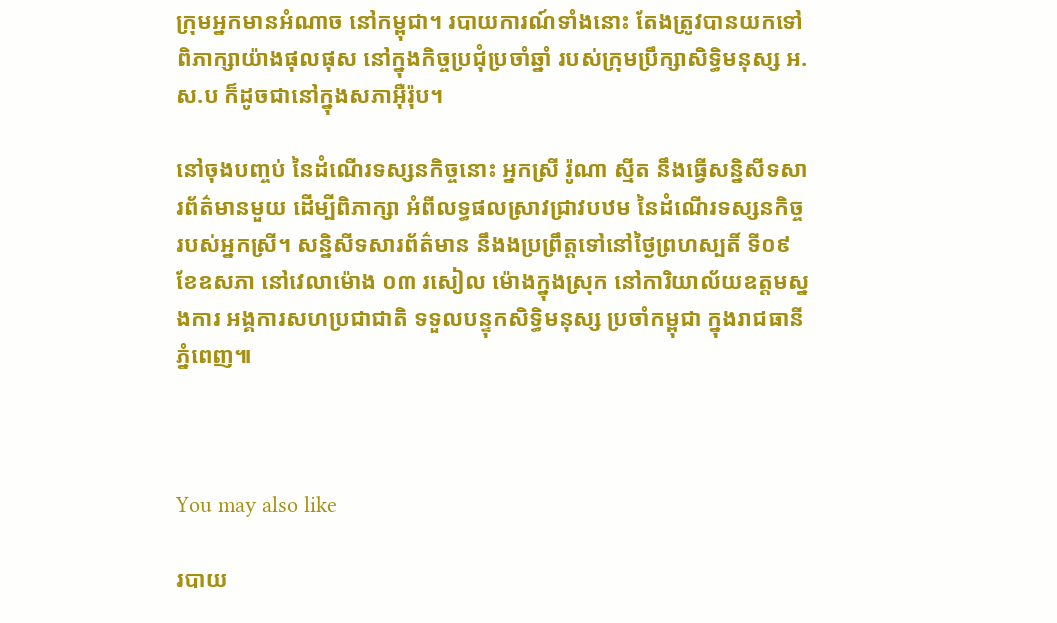ក្រុមអ្នកមានអំណាច នៅកម្ពុជា។ របាយការណ៍ទាំងនោះ តែងត្រូវបានយកទៅពិភាក្សាយ៉ាងផុលផុស នៅក្នុងកិច្ចប្រជុំប្រចាំឆ្នាំ របស់ក្រុមប្រឹក្សាសិទ្ធិមនុស្ស អ.ស.ប ក៏ដូចជានៅក្នុងសភាអ៊ឺរ៉ុប។

នៅចុងបញ្ចប់ នៃដំណើរទស្សនកិច្ចនោះ អ្នកស្រី រ៉ូណា ស្មីត នឹងធ្វើសន្និសីទសារព័ត៌មានមួយ ដើម្បីពិភាក្សា អំពីលទ្ធផលស្រាវជ្រាវបឋម នៃដំណើរទស្សនកិច្ចរបស់អ្នកស្រី។ សន្និសីទសារព័ត៌មាន នឹងងប្រព្រឹត្តទៅនៅថ្ងៃព្រហស្បតិ៍ ទី០៩ ខែឧសភា នៅវេលាម៉ោង ០៣ រសៀល ម៉ោងក្នុងស្រុក នៅការិយាល័យឧត្តមស្នងការ អង្គការសហប្រជាជាតិ ទទួលបន្ទុកសិទ្ធិមនុស្ស ប្រចាំកម្ពុជា ក្នុងរាជធានីភ្នំពេញ៕



You may also like

របាយ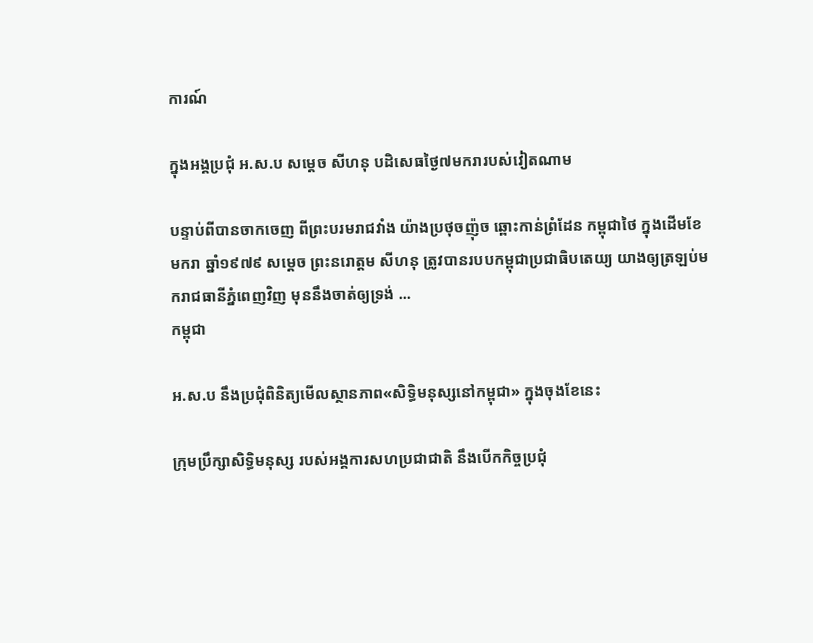ការណ៍

ក្នុងអង្គប្រជុំ អ.ស.ប សម្ដេច សីហនុ បដិសេធថ្ងៃ៧មករារបស់វៀតណាម

បន្ទាប់ពីបានចាកចេញ ពីព្រះបរមរាជវាំង យ៉ាងប្រថុចញ៉ុច ឆ្ពោះកាន់ព្រំដែន កម្ពុជាថៃ ក្នុងដើមខែមករា ឆ្នាំ១៩៧៩ សម្ដេច ព្រះនរោត្ដម សីហនុ ត្រូវបានរបបកម្ពុជាប្រជាធិបតេយ្យ យាងឲ្យត្រឡប់មករាជធានីភ្នំពេញវិញ មុននឹងចាត់ឲ្យទ្រង់ ...
កម្ពុជា

អ.ស.ប នឹងប្រជុំពិនិត្យមើលស្ថានភាព«សិទ្ធិមនុស្សនៅកម្ពុជា» ក្នុងចុងខែនេះ

ក្រុមប្រឹក្សាសិទ្ធិមនុស្ស របស់អង្គការសហប្រជាជាតិ នឹងបើកកិច្ចប្រជុំ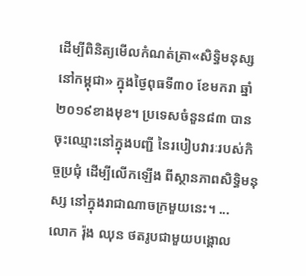ដើម្បីពិនិត្យមើលកំណត់ត្រា«សិទ្ធិមនុស្សនៅកម្ពុជា» ក្នុងថ្ងៃពុធទី៣០ ខែមករា ឆ្នាំ២០១៩ខាងមុខ។ ប្រទេសចំនួន៨៣ បានចុះឈ្មោះនៅក្នុងបញ្ជី នៃរបៀបវារៈរបស់កិច្ចប្រជុំ ដើម្បីលើកឡើង ពីស្ថានភាពសិទ្ធិមនុស្ស នៅក្នុងរាជាណាចក្រមួយនេះ។ ...
លោក រ៉ុង ឈុន ថតរូបជាមួយបង្គោល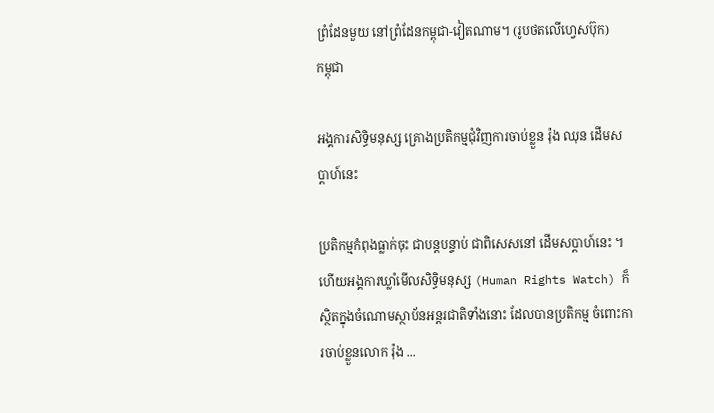ព្រំដែនមួយ នៅព្រំដែនកម្ពុជា-វៀតណាម។ (រូបថតលើហ្វេសប៊ុក)
កម្ពុជា

អង្គការសិទ្ធិមនុស្ស គ្រោងប្រតិកម្មជុំវិញការចាប់ខ្លួន រ៉ុង ឈុន ដើមសប្ដាហ៍នេះ

ប្រតិកម្មកំពុងធ្លាក់ចុះ ជាបន្តបន្ទាប់ ជាពិសេសនៅ ដើមសប្ដាហ៍នេះ ។ ហើយអង្គការឃ្លាំមើលសិទ្ធិមនុស្ស (Human Rights Watch) ក៏ស្ថិតក្នុងចំណោមស្ថាប័នអន្តរជាតិទាំងនោះ ដែលបានប្រតិកម្ម ចំពោះការចាប់ខ្លួនលោក រ៉ុង ...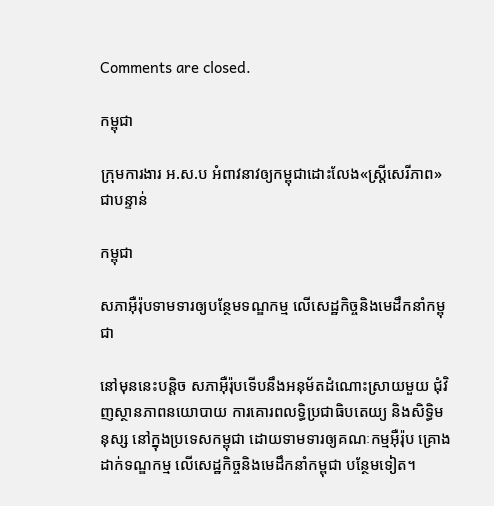Comments are closed.

កម្ពុជា

ក្រុមការងារ អ.ស.ប អំពាវនាវឲ្យកម្ពុជាដោះលែង«ស្ត្រីសេរីភាព»ជាបន្ទាន់

កម្ពុជា

សភាអ៊ឺរ៉ុបទាមទារឲ្យបន្ថែមទណ្ឌកម្ម លើសេដ្ឋកិច្ចនិងមេដឹកនាំកម្ពុជា

នៅមុននេះបន្តិច សភាអ៊ឺរ៉ុបទើបនឹងអនុម័តដំណោះស្រាយមួយ ជុំវិញស្ថានភាពនយោបាយ ការគោរពលទ្ធិប្រជាធិបតេយ្យ និងសិទ្ធិមនុស្ស នៅក្នុងប្រទេសកម្ពុជា ដោយទាមទារឲ្យគណៈកម្មអ៊ឺរ៉ុប គ្រោងដាក់ទណ្ឌកម្ម លើសេដ្ឋកិច្ចនិងមេដឹកនាំកម្ពុជា បន្ថែមទៀត។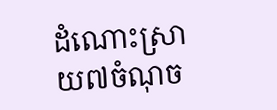ដំណោះស្រាយ៧ចំណុច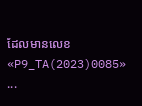ដែលមានលេខ «P9_TA(2023)0085» ...